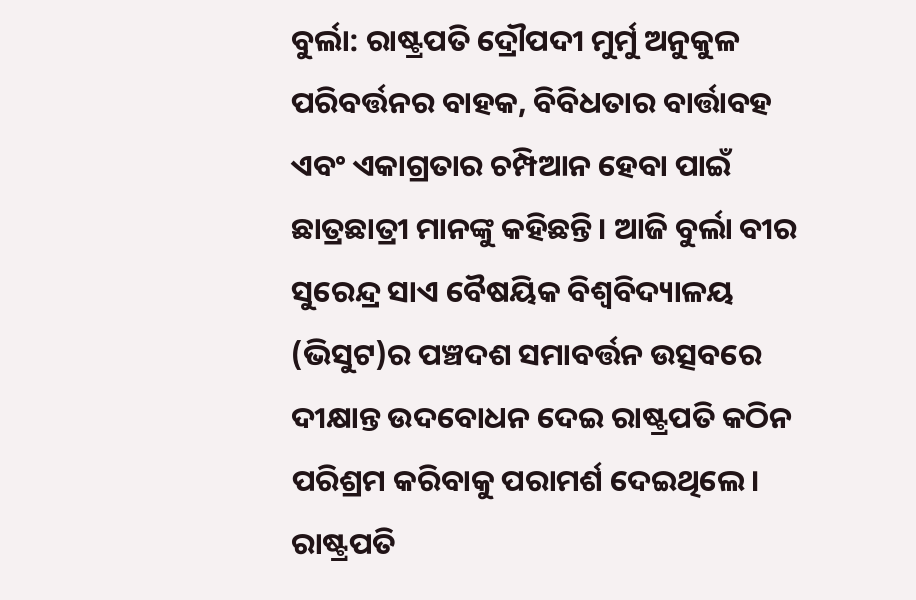ବୁର୍ଲା: ରାଷ୍ଟ୍ରପତି ଦ୍ରୌପଦୀ ମୁର୍ମୁ ଅନୁକୁଳ ପରିବର୍ତ୍ତନର ବାହକ, ବିବିଧତାର ବାର୍ତ୍ତାବହ ଏବଂ ଏକାଗ୍ରତାର ଚମ୍ପିଆନ ହେବା ପାଇଁ ଛାତ୍ରଛାତ୍ରୀ ମାନଙ୍କୁ କହିଛନ୍ତି। ଆଜି ବୁର୍ଲା ବୀର ସୁରେନ୍ଦ୍ର ସାଏ ବୈଷୟିକ ବିଶ୍ୱବିଦ୍ୟାଳୟ (ଭିସୁଟ)ର ପଞ୍ଚଦଶ ସମାବର୍ତ୍ତନ ଉତ୍ସବରେ ଦୀକ୍ଷାନ୍ତ ଉଦବୋଧନ ଦେଇ ରାଷ୍ଟ୍ରପତି କଠିନ ପରିଶ୍ରମ କରିବାକୁ ପରାମର୍ଶ ଦେଇଥିଲେ।
ରାଷ୍ଟ୍ରପତି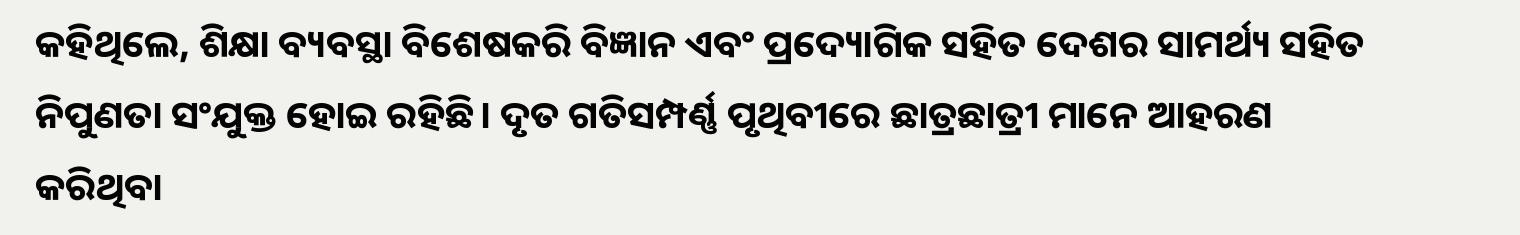କହିଥିଲେ, ଶିକ୍ଷା ବ୍ୟବସ୍ଥା ବିଶେଷକରି ବିଜ୍ଞାନ ଏବଂ ପ୍ରଦ୍ୟୋଗିକ ସହିତ ଦେଶର ସାମର୍ଥ୍ୟ ସହିତ ନିପୁଣତା ସଂଯୁକ୍ତ ହୋଇ ରହିଛି। ଦୃତ ଗତିସମ୍ପର୍ଣ୍ଣ ପୃଥିବୀରେ ଛାତ୍ରଛାତ୍ରୀ ମାନେ ଆହରଣ କରିଥିବା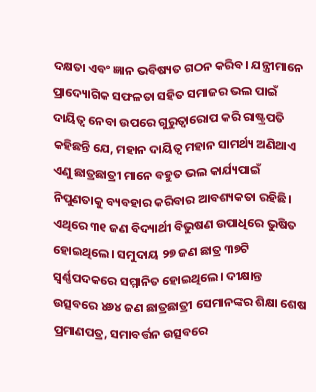ଦକ୍ଷତା ଏବଂ ଜ୍ଞାନ ଭବିଷ୍ୟତ ଗଠନ କରିବ। ଯନ୍ତ୍ରୀମାନେ ପ୍ରାଦ୍ୟୋଗିକ ସଫଳତା ସହିତ ସମାଜର ଭଲ ପାଇଁ ଦାୟିତ୍ୱ ନେବା ଉପରେ ଗୁରୁତ୍ୱାରୋପ କରି ରାଷ୍ଟ୍ରପତି କହିଛନ୍ତି ଯେ, ମହାନ ଦାୟିତ୍ୱ ମହାନ ସାମର୍ଥ୍ୟ ଅଣିଥାଏ ଏଣୁ ଛାତ୍ରଛାତ୍ରୀ ମାନେ ବହୁତ ଭଲ କାର୍ଯ୍ୟପାଇଁ ନିପୁଣତାକୁ ବ୍ୟବହାର କରିବାର ଆବଶ୍ୟକତା ରହିଛି। ଏଥିରେ ୩୧ ଜଣ ବିଦ୍ୟାର୍ଥୀ ବିଭୁଷଣ ଉପାଧିରେ ଭୁଷିତ ହୋଇଥିଲେ। ସମୁଦାୟ ୨୭ ଜଣ ଛାତ୍ର ୩୭ଟି ସ୍ୱର୍ଣ୍ଣପଦକରେ ସମ୍ମାନିତ ହୋଇଥିଲେ। ଦୀକ୍ଷାନ୍ତ ଉତ୍ସବରେ ୪୬୪ ଜଣ ଛାତ୍ରଛାତ୍ରୀ ସେମାନଙ୍କର ଶିକ୍ଷା ଶେଷ ପ୍ରମାଣପତ୍ର, ସମାବର୍ତ୍ତନ ଉତ୍ସବରେ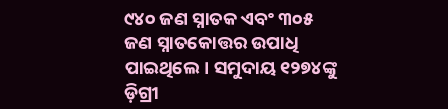୯୪୦ ଜଣ ସ୍ନାତକ ଏବଂ ୩୦୫ ଜଣ ସ୍ନାତକୋତ୍ତର ଉପାଧି ପାଇଥିଲେ। ସମୁଦାୟ ୧୨୭୪ଙ୍କୁ ଡ଼ିଗ୍ରୀ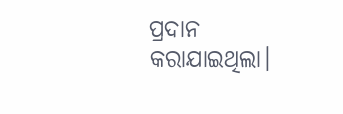ପ୍ରଦାନ କରାଯାଇଥିଲା।